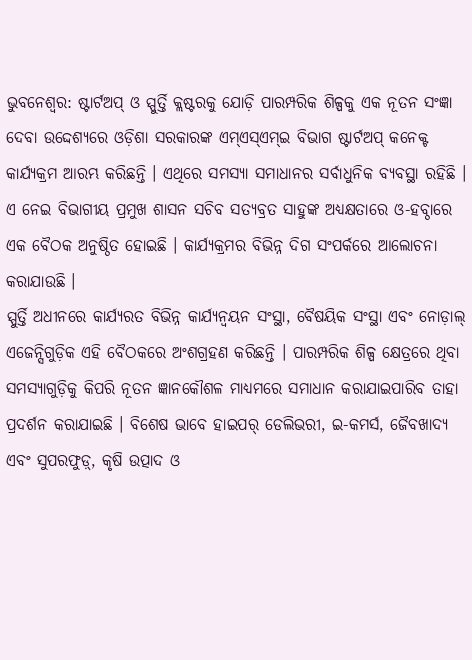ଭୁବନେଶ୍ବର: ଷ୍ଟାର୍ଟଅପ୍ ଓ ସ୍ପୁର୍ତ୍ତି କ୍ଲଷ୍ଟରକୁ ଯୋଡ଼ି ପାରମ୍ପରିକ ଶିଳ୍ପକୁ ଏକ ନୂତନ ସଂଜ୍ଞା ଦେବା ଉଦ୍ଦେଶ୍ୟରେ ଓଡ଼ିଶା ସରକାରଙ୍କ ଏମ୍ଏସ୍ଏମ୍ଇ ବିଭାଗ ଷ୍ଟାର୍ଟଅପ୍ କନେକ୍ଟ କାର୍ଯ୍ୟକ୍ରମ ଆରମ୍ଭ କରିଛନ୍ତି । ଏଥିରେ ସମସ୍ୟା ସମାଧାନର ସର୍ବାଧୁନିକ ବ୍ୟବସ୍ଥା ରହିଛି । ଏ ନେଇ ବିଭାଗୀୟ ପ୍ରମୁଖ ଶାସନ ସଚିବ ସତ୍ୟବ୍ରତ ସାହୁଙ୍କ ଅଧ୍ୟକ୍ଷତାରେ ଓ-ହବ୍ଠାରେ ଏକ ବୈଠକ ଅନୁଷ୍ଠିତ ହୋଇଛି । କାର୍ଯ୍ୟକ୍ରମର ବିଭିନ୍ନ ଦିଗ ସଂପର୍କରେ ଆଲୋଚନା କରାଯାଉଛି ।
ସ୍ପୁର୍ତ୍ତି ଅଧୀନରେ କାର୍ଯ୍ୟରତ ବିଭିନ୍ନ କାର୍ଯ୍ୟନ୍ଵୟନ ସଂସ୍ଥା, ବୈଷୟିକ ସଂସ୍ଥା ଏବଂ ନୋଡ଼ାଲ୍ ଏଜେନ୍ସିଗୁଡ଼ିକ ଏହି ବୈଠକରେ ଅଂଶଗ୍ରହଣ କରିଛନ୍ତି । ପାରମ୍ପରିକ ଶିଳ୍ପ କ୍ଷେତ୍ରରେ ଥିବା ସମସ୍ୟାଗୁଡ଼ିକୁ କିପରି ନୂତନ ଜ୍ଞାନକୌଶଳ ମାଧ୍ୟମରେ ସମାଧାନ କରାଯାଇପାରିବ ତାହା ପ୍ରଦର୍ଶନ କରାଯାଇଛି । ବିଶେଷ ଭାବେ ହାଇପର୍ ଡେଲିଭରୀ, ଇ-କମର୍ସ, ଜୈବଖାଦ୍ୟ ଏବଂ ସୁପରଫୁଡ଼୍, କୃଷି ଉତ୍ପାଦ ଓ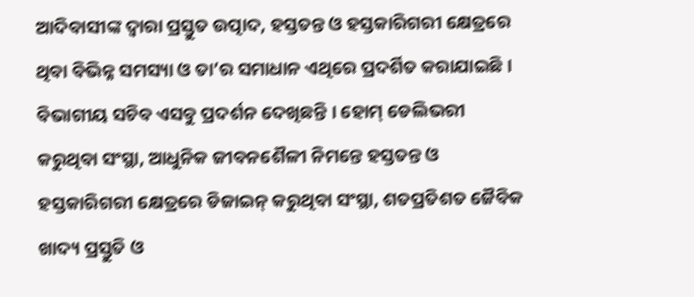ଆଦିବାସୀଙ୍କ ଦ୍ୱାରା ପ୍ରସ୍ତୁତ ଉତ୍ପାଦ, ହସ୍ତତନ୍ତ ଓ ହସ୍ତକାରିଗରୀ କ୍ଷେତ୍ରରେ ଥିବା ବିଭିନ୍ନ ସମସ୍ୟା ଓ ତା’ର ସମାଧାନ ଏଥିରେ ପ୍ରଦର୍ଶିତ କରାଯାଇଛି । ବିଭାଗୀୟ ସଚିବ ଏସବୁ ପ୍ରଦର୍ଶନ ଦେଖିଛନ୍ତି । ହୋମ୍ ଡେଲିଭରୀ କରୁଥିବା ସଂସ୍ଥା, ଆଧୁନିକ ଜୀବନଶୈଳୀ ନିମନ୍ତେ ହସ୍ତତନ୍ତ ଓ ହସ୍ତକାରିଗରୀ କ୍ଷେତ୍ରରେ ଡିଜାଇନ୍ କରୁଥିବା ସଂସ୍ଥା, ଶତପ୍ରତିଶତ ଜୈବିକ ଖାଦ୍ୟ ପ୍ରସ୍ତୁତି ଓ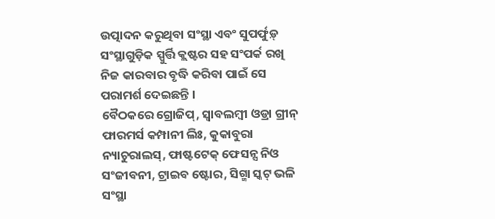ଉତ୍ପାଦନ କରୁଥିବା ସଂସ୍ଥା ଏବଂ ସୁପର୍ଫୁଡ଼୍ ସଂସ୍ଥାଗୁଡ଼ିକ ସ୍ପୁର୍ତ୍ତି କ୍ଲଷ୍ଟର ସହ ସଂପର୍କ ରଖି ନିଜ କାରବାର ବୃଦ୍ଧି କରିବା ପାଇଁ ସେ ପରାମର୍ଶ ଦେଇଛନ୍ତି ।
ବୈଠକରେ ଗ୍ରୋଜିପ୍, ସ୍ୱାବଲମ୍ବୀ ଓଡ୍ରା ଗ୍ରୀନ୍ ଫାରମର୍ସ କମ୍ପାନୀ ଲିଃ, କୁକାବୁରା ନ୍ୟାଚୁରାଲସ୍, ଫାଷ୍ଟଟେକ୍ ଫେସନ୍ସ ନିଓ ସଂଜୀବନୀ, ଟ୍ରାଇବ ଷ୍ଟୋର, ସିଗ୍ମା ସ୍କଟ୍ ଭଳି ସଂସ୍ଥା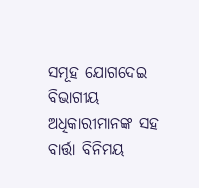ସମୂହ ଯୋଗଦେଇ ବିଭାଗୀୟ ଅଧିକାରୀମାନଙ୍କ ସହ ବାର୍ତ୍ତା ବିନିମୟ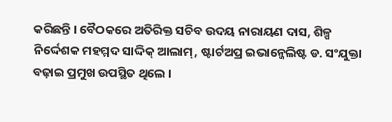କରିଛନ୍ତି । ବୈଠକରେ ଅତିରିକ୍ତ ସଚିବ ଉଦୟ ନାରାୟଣ ଦାସ, ଶିଳ୍ପ ନିର୍ଦ୍ଦେଶକ ମହମ୍ମଦ ସାଦ୍ଦିକ୍ ଆଲାମ୍, ଷ୍ଟାର୍ଟଅପ୍ର ଇଭାନ୍ଜେଲିଷ୍ଟ ଡ. ସଂଯୁକ୍ତା ବଢ଼ାଇ ପ୍ରମୁଖ ଉପସ୍ଥିତ ଥିଲେ ।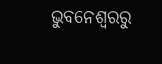ଭୁବନେଶ୍ବରରୁ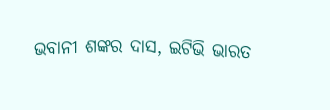ଭବାନୀ ଶଙ୍କର ଦାସ, ଇଟିଭି ଭାରତ